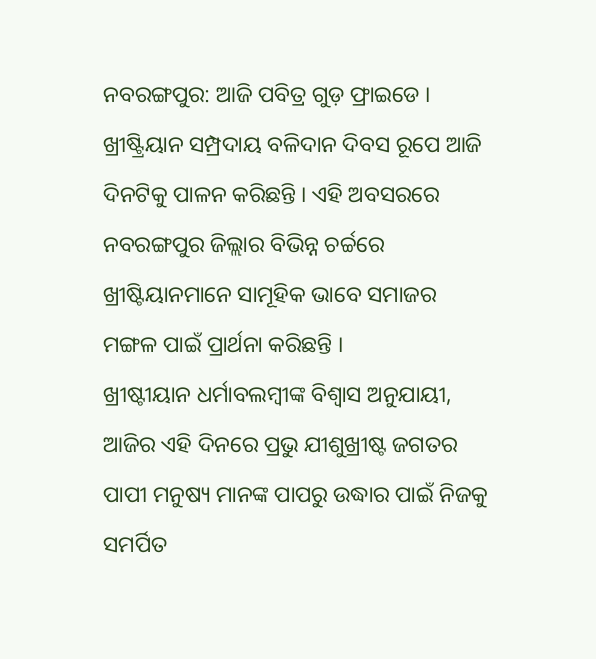ନବରଙ୍ଗପୁର: ଆଜି ପବିତ୍ର ଗୁଡ଼ ଫ୍ରାଇଡେ । ଖ୍ରୀଷ୍ଟ୍ରିୟାନ ସମ୍ପ୍ରଦାୟ ବଳିଦାନ ଦିବସ ରୂପେ ଆଜି ଦିନଟିକୁ ପାଳନ କରିଛନ୍ତି । ଏହି ଅବସରରେ ନବରଙ୍ଗପୁର ଜିଲ୍ଲାର ବିଭିନ୍ନ ଚର୍ଚ୍ଚରେ ଖ୍ରୀଷ୍ଟିୟାନମାନେ ସାମୂହିକ ଭାବେ ସମାଜର ମଙ୍ଗଳ ପାଇଁ ପ୍ରାର୍ଥନା କରିଛନ୍ତି ।
ଖ୍ରୀଷ୍ଟୀୟାନ ଧର୍ମାବଲମ୍ବୀଙ୍କ ବିଶ୍ୱାସ ଅନୁଯାୟୀ, ଆଜିର ଏହି ଦିନରେ ପ୍ରଭୁ ଯୀଶୁଖ୍ରୀଷ୍ଟ ଜଗତର ପାପୀ ମନୁଷ୍ୟ ମାନଙ୍କ ପାପରୁ ଉଦ୍ଧାର ପାଇଁ ନିଜକୁ ସମର୍ପିତ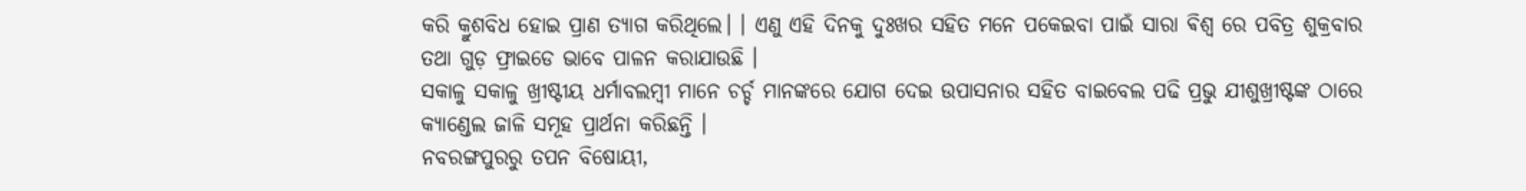କରି କ୍ରୁଶବିଧ ହୋଇ ପ୍ରାଣ ତ୍ୟାଗ କରିଥିଲେ। । ଏଣୁ ଏହି ଦିନକୁ ଦୁଃଖର ସହିତ ମନେ ପକେଇବା ପାଇଁ ସାରା ଵିଶ୍ଵ ରେ ପବିତ୍ର ଶୁକ୍ରବାର ତଥା ଗୁଡ଼ ଫ୍ରାଇଡେ ଭାବେ ପାଳନ କରାଯାଉଛି ।
ସକାଳୁ ସକାଳୁ ଖ୍ରୀଷ୍ଟୀୟ ଧର୍ମାବଲମ୍ବୀ ମାନେ ଚର୍ଚ୍ଚ ମାନଙ୍କରେ ଯୋଗ ଦେଇ ଉପାସନାର ସହିତ ବାଇବେଲ ପଢି ପ୍ରଭୁ ଯୀଶୁଖ୍ରୀଷ୍ଟଙ୍କ ଠାରେ କ୍ୟାଣ୍ଡେଲ ଜାଳି ସମୂହ ପ୍ରାର୍ଥନା କରିଛନ୍ତି ।
ନବରଙ୍ଗପୁରରୁ ତପନ ବିଷୋୟୀ,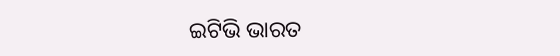ଇଟିଭି ଭାରତ